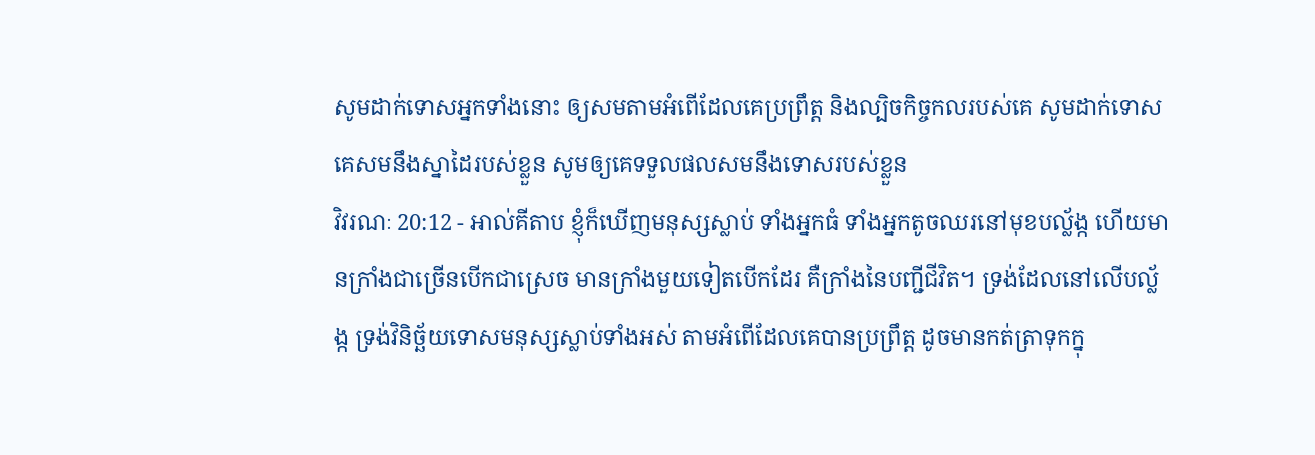សូមដាក់ទោសអ្នកទាំងនោះ ឲ្យសមតាមអំពើដែលគេប្រព្រឹត្ត និងល្បិចកិច្ចកលរបស់គេ សូមដាក់ទោសគេសមនឹងស្នាដៃរបស់ខ្លួន សូមឲ្យគេទទួលផលសមនឹងទោសរបស់ខ្លួន
វិវរណៈ 20:12 - អាល់គីតាប ខ្ញុំក៏ឃើញមនុស្សស្លាប់ ទាំងអ្នកធំ ទាំងអ្នកតូចឈរនៅមុខបល្ល័ង្ក ហើយមានក្រាំងជាច្រើនបើកជាស្រេច មានក្រាំងមួយទៀតបើកដែរ គឺក្រាំងនៃបញ្ជីជីវិត។ ទ្រង់ដែលនៅលើបល្ល័ង្ក ទ្រង់វិនិច្ឆ័យទោសមនុស្សស្លាប់ទាំងអស់ តាមអំពើដែលគេបានប្រព្រឹត្ដ ដូចមានកត់ត្រាទុកក្នុ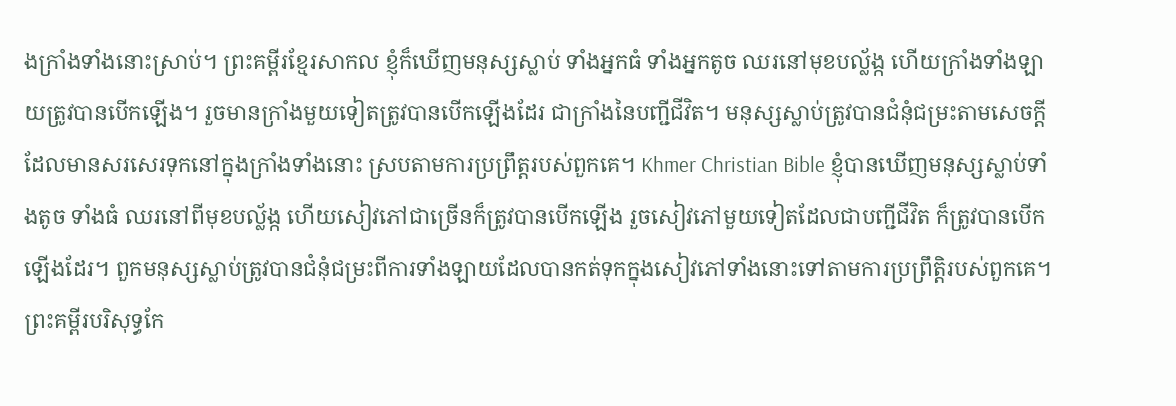ងក្រាំងទាំងនោះស្រាប់។ ព្រះគម្ពីរខ្មែរសាកល ខ្ញុំក៏ឃើញមនុស្សស្លាប់ ទាំងអ្នកធំ ទាំងអ្នកតូច ឈរនៅមុខបល្ល័ង្ក ហើយក្រាំងទាំងឡាយត្រូវបានបើកឡើង។ រួចមានក្រាំងមួយទៀតត្រូវបានបើកឡើងដែរ ជាក្រាំងនៃបញ្ជីជីវិត។ មនុស្សស្លាប់ត្រូវបានជំនុំជម្រះតាមសេចក្ដីដែលមានសរសេរទុកនៅក្នុងក្រាំងទាំងនោះ ស្របតាមការប្រព្រឹត្តរបស់ពួកគេ។ Khmer Christian Bible ខ្ញុំបានឃើញមនុស្សស្លាប់ទាំងតូច ទាំងធំ ឈរនៅពីមុខបល្ល័ង្ក ហើយសៀវភៅជាច្រើនក៏ត្រូវបានបើកឡើង រួចសៀវភៅមួយទៀតដែលជាបញ្ជីជីវិត ក៏ត្រូវបានបើកឡើងដែរ។ ពួកមនុស្សស្លាប់ត្រូវបានជំនុំជម្រះពីការទាំងឡាយដែលបានកត់ទុកក្នុងសៀវភៅទាំងនោះទៅតាមការប្រព្រឹត្ដិរបស់ពួកគេ។ ព្រះគម្ពីរបរិសុទ្ធកែ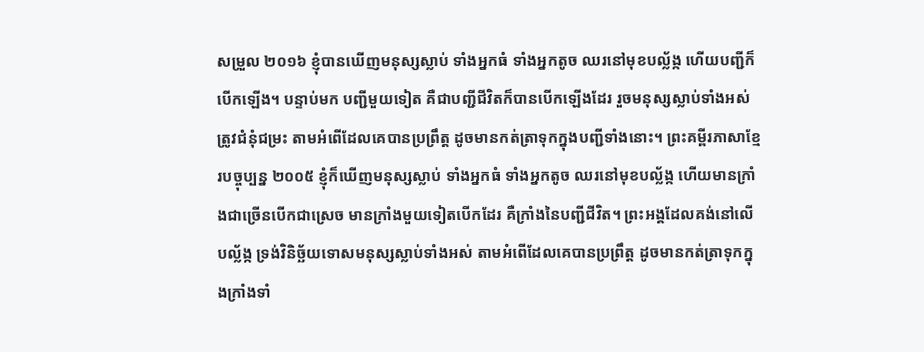សម្រួល ២០១៦ ខ្ញុំបានឃើញមនុស្សស្លាប់ ទាំងអ្នកធំ ទាំងអ្នកតូច ឈរនៅមុខបល្ល័ង្ក ហើយបញ្ជីក៏បើកឡើង។ បន្ទាប់មក បញ្ជីមួយទៀត គឺជាបញ្ជីជីវិតក៏បានបើកឡើងដែរ រួចមនុស្សស្លាប់ទាំងអស់ត្រូវជំនុំជម្រះ តាមអំពើដែលគេបានប្រព្រឹត្ត ដូចមានកត់ត្រាទុកក្នុងបញ្ជីទាំងនោះ។ ព្រះគម្ពីរភាសាខ្មែរបច្ចុប្បន្ន ២០០៥ ខ្ញុំក៏ឃើញមនុស្សស្លាប់ ទាំងអ្នកធំ ទាំងអ្នកតូច ឈរនៅមុខបល្ល័ង្ក ហើយមានក្រាំងជាច្រើនបើកជាស្រេច មានក្រាំងមួយទៀតបើកដែរ គឺក្រាំងនៃបញ្ជីជីវិត។ ព្រះអង្គដែលគង់នៅលើបល្ល័ង្ក ទ្រង់វិនិច្ឆ័យទោសមនុស្សស្លាប់ទាំងអស់ តាមអំពើដែលគេបានប្រព្រឹត្ត ដូចមានកត់ត្រាទុកក្នុងក្រាំងទាំ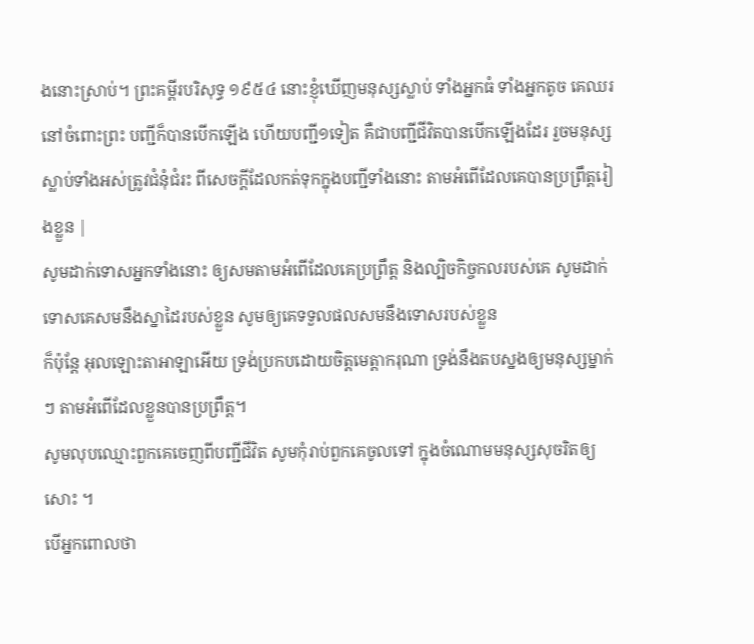ងនោះស្រាប់។ ព្រះគម្ពីរបរិសុទ្ធ ១៩៥៤ នោះខ្ញុំឃើញមនុស្សស្លាប់ ទាំងអ្នកធំ ទាំងអ្នកតូច គេឈរនៅចំពោះព្រះ បញ្ជីក៏បានបើកឡើង ហើយបញ្ជី១ទៀត គឺជាបញ្ជីជីវិតបានបើកឡើងដែរ រួចមនុស្សស្លាប់ទាំងអស់ត្រូវជំនុំជំរះ ពីសេចក្ដីដែលកត់ទុកក្នុងបញ្ជីទាំងនោះ តាមអំពើដែលគេបានប្រព្រឹត្តរៀងខ្លួន |
សូមដាក់ទោសអ្នកទាំងនោះ ឲ្យសមតាមអំពើដែលគេប្រព្រឹត្ត និងល្បិចកិច្ចកលរបស់គេ សូមដាក់ទោសគេសមនឹងស្នាដៃរបស់ខ្លួន សូមឲ្យគេទទួលផលសមនឹងទោសរបស់ខ្លួន
ក៏ប៉ុន្តែ អុលឡោះតាអាឡាអើយ ទ្រង់ប្រកបដោយចិត្តមេត្តាករុណា ទ្រង់នឹងតបស្នងឲ្យមនុស្សម្នាក់ៗ តាមអំពើដែលខ្លួនបានប្រព្រឹត្ត។
សូមលុបឈ្មោះពួកគេចេញពីបញ្ជីជីវិត សូមកុំរាប់ពួកគេចូលទៅ ក្នុងចំណោមមនុស្សសុចរិតឲ្យសោះ ។
បើអ្នកពោលថា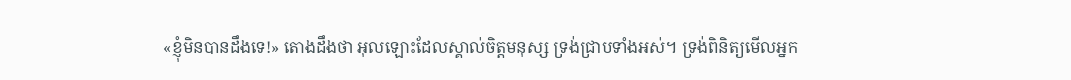«ខ្ញុំមិនបានដឹងទេ!» តោងដឹងថា អុលឡោះដែលស្គាល់ចិត្តមនុស្ស ទ្រង់ជ្រាបទាំងអស់។ ទ្រង់ពិនិត្យមើលអ្នក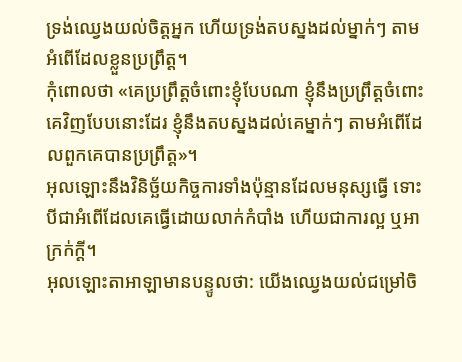ទ្រង់ឈ្វេងយល់ចិត្តអ្នក ហើយទ្រង់តបស្នងដល់ម្នាក់ៗ តាមអំពើដែលខ្លួនប្រព្រឹត្ត។
កុំពោលថា «គេប្រព្រឹត្តចំពោះខ្ញុំបែបណា ខ្ញុំនឹងប្រព្រឹត្តចំពោះគេវិញបែបនោះដែរ ខ្ញុំនឹងតបស្នងដល់គេម្នាក់ៗ តាមអំពើដែលពួកគេបានប្រព្រឹត្ត»។
អុលឡោះនឹងវិនិច្ឆ័យកិច្ចការទាំងប៉ុន្មានដែលមនុស្សធ្វើ ទោះបីជាអំពើដែលគេធ្វើដោយលាក់កំបាំង ហើយជាការល្អ ឬអាក្រក់ក្ដី។
អុលឡោះតាអាឡាមានបន្ទូលថា: យើងឈ្វេងយល់ជម្រៅចិ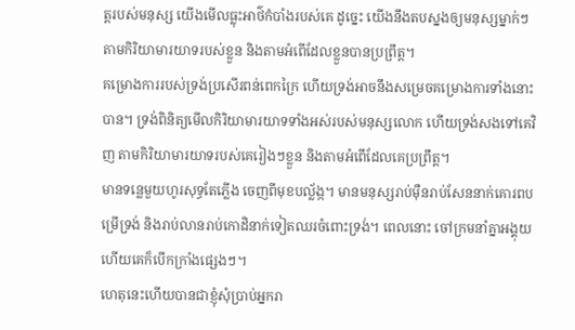ត្តរបស់មនុស្ស យើងមើលធ្លុះអាថ៌កំបាំងរបស់គេ ដូច្នេះ យើងនឹងតបស្នងឲ្យមនុស្សម្នាក់ៗ តាមកិរិយាមារយាទរបស់ខ្លួន និងតាមអំពើដែលខ្លួនបានប្រព្រឹត្ត។
គម្រោងការរបស់ទ្រង់ប្រសើរពន់ពេកក្រៃ ហើយទ្រង់អាចនឹងសម្រេចគម្រោងការទាំងនោះបាន។ ទ្រង់ពិនិត្យមើលកិរិយាមារយាទទាំងអស់របស់មនុស្សលោក ហើយទ្រង់សងទៅគេវិញ តាមកិរិយាមារយាទរបស់គេរៀងៗខ្លួន និងតាមអំពើដែលគេប្រព្រឹត្ត។
មានទន្លេមួយហូរសុទ្ធតែភ្លើង ចេញពីមុខបល្ល័ង្ក។ មានមនុស្សរាប់ម៉ឺនរាប់សែននាក់គោរពបម្រើទ្រង់ និងរាប់លានរាប់កោដិនាក់ទៀតឈរចំពោះទ្រង់។ ពេលនោះ ចៅក្រមនាំគ្នាអង្គុយ ហើយគេក៏បើកក្រាំងផ្សេងៗ។
ហេតុនេះហើយបានជាខ្ញុំសុំប្រាប់អ្នករា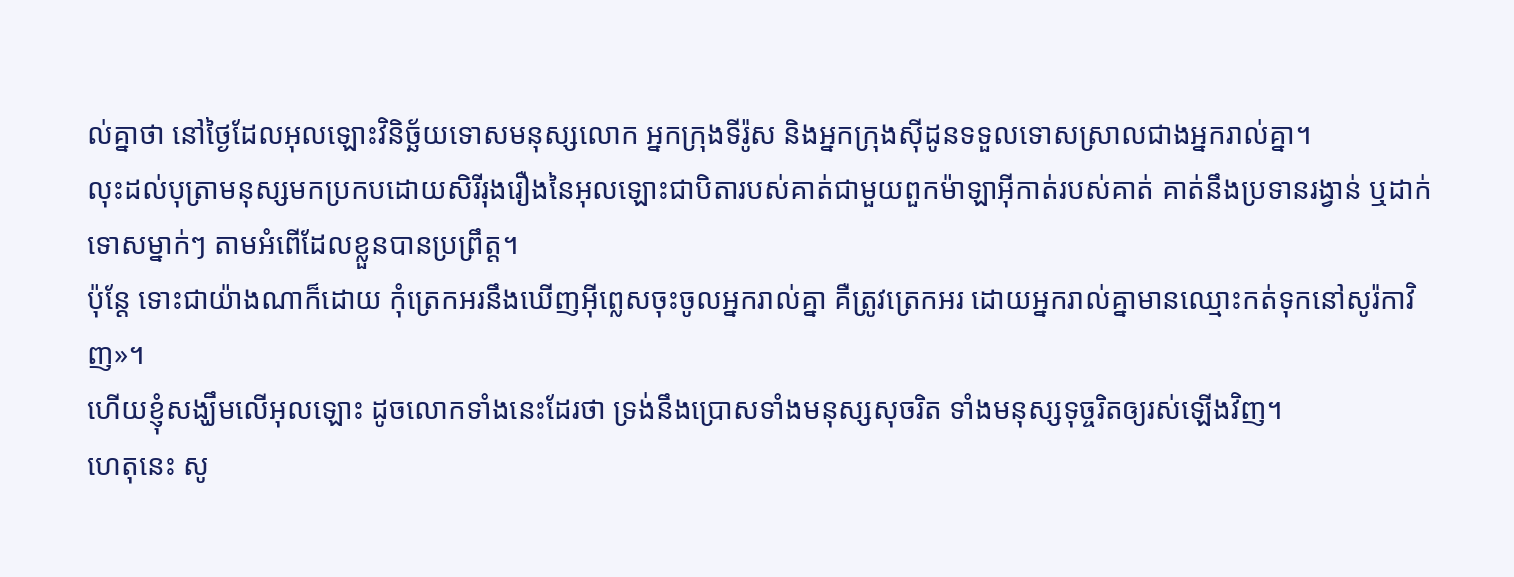ល់គ្នាថា នៅថ្ងៃដែលអុលឡោះវិនិច្ឆ័យទោសមនុស្សលោក អ្នកក្រុងទីរ៉ូស និងអ្នកក្រុងស៊ីដូនទទួលទោសស្រាលជាងអ្នករាល់គ្នា។
លុះដល់បុត្រាមនុស្សមកប្រកបដោយសិរីរុងរឿងនៃអុលឡោះជាបិតារបស់គាត់ជាមួយពួកម៉ាឡាអ៊ីកាត់របស់គាត់ គាត់នឹងប្រទានរង្វាន់ ឬដាក់ទោសម្នាក់ៗ តាមអំពើដែលខ្លួនបានប្រព្រឹត្ដ។
ប៉ុន្តែ ទោះជាយ៉ាងណាក៏ដោយ កុំត្រេកអរនឹងឃើញអ៊ីព្លេសចុះចូលអ្នករាល់គ្នា គឺត្រូវត្រេកអរ ដោយអ្នករាល់គ្នាមានឈ្មោះកត់ទុកនៅសូរ៉កាវិញ»។
ហើយខ្ញុំសង្ឃឹមលើអុលឡោះ ដូចលោកទាំងនេះដែរថា ទ្រង់នឹងប្រោសទាំងមនុស្សសុចរិត ទាំងមនុស្សទុច្ចរិតឲ្យរស់ឡើងវិញ។
ហេតុនេះ សូ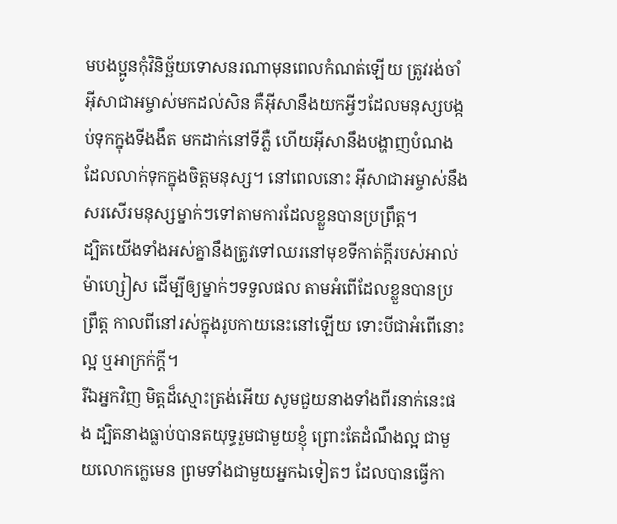មបងប្អូនកុំវិនិច្ឆ័យទោសនរណាមុនពេលកំណត់ឡើយ ត្រូវរង់ចាំអ៊ីសាជាអម្ចាស់មកដល់សិន គឺអ៊ីសានឹងយកអ្វីៗដែលមនុស្សបង្កប់ទុកក្នុងទីងងឹត មកដាក់នៅទីភ្លឺ ហើយអ៊ីសានឹងបង្ហាញបំណងដែលលាក់ទុកក្នុងចិត្ដមនុស្ស។ នៅពេលនោះ អ៊ីសាជាអម្ចាស់នឹងសរសើរមនុស្សម្នាក់ៗទៅតាមការដែលខ្លួនបានប្រព្រឹត្ដ។
ដ្បិតយើងទាំងអស់គ្នានឹងត្រូវទៅឈរនៅមុខទីកាត់ក្ដីរបស់អាល់ម៉ាហ្សៀស ដើម្បីឲ្យម្នាក់ៗទទួលផល តាមអំពើដែលខ្លួនបានប្រព្រឹត្ដ កាលពីនៅរស់ក្នុងរូបកាយនេះនៅឡើយ ទោះបីជាអំពើនោះល្អ ឬអាក្រក់ក្ដី។
រីឯអ្នកវិញ មិត្ដដ៏ស្មោះត្រង់អើយ សូមជួយនាងទាំងពីរនាក់នេះផង ដ្បិតនាងធ្លាប់បានតយុទ្ធរួមជាមួយខ្ញុំ ព្រោះតែដំណឹងល្អ ជាមួយលោកក្លេមេន ព្រមទាំងជាមួយអ្នកឯទៀតៗ ដែលបានធ្វើកា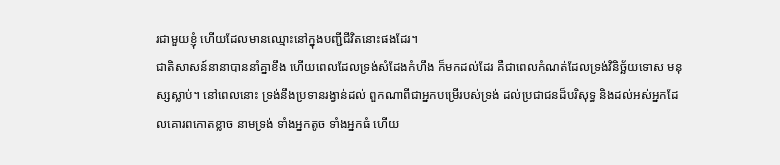រជាមួយខ្ញុំ ហើយដែលមានឈ្មោះនៅក្នុងបញ្ជីជីវិតនោះផងដែរ។
ជាតិសាសន៍នានាបាននាំគ្នាខឹង ហើយពេលដែលទ្រង់សំដែងកំហឹង ក៏មកដល់ដែរ គឺជាពេលកំណត់ដែលទ្រង់វិនិច្ឆ័យទោស មនុស្សស្លាប់។ នៅពេលនោះ ទ្រង់នឹងប្រទានរង្វាន់ដល់ ពួកណាពីជាអ្នកបម្រើរបស់ទ្រង់ ដល់ប្រជាជនដ៏បរិសុទ្ធ និងដល់អស់អ្នកដែលគោរពកោតខ្លាច នាមទ្រង់ ទាំងអ្នកតូច ទាំងអ្នកធំ ហើយ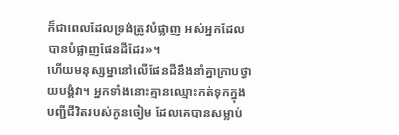ក៏ជាពេលដែលទ្រង់ត្រូវបំផ្លាញ អស់អ្នកដែលបានបំផ្លាញផែនដីដែរ»។
ហើយមនុស្សម្នានៅលើផែនដីនឹងនាំគ្នាក្រាបថ្វាយបង្គំវា។ អ្នកទាំងនោះគ្មានឈ្មោះកត់ទុកក្នុងបញ្ជីជីវិតរបស់កូនចៀម ដែលគេបានសម្លាប់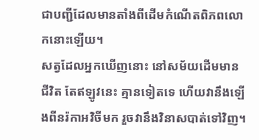ជាបញ្ជីដែលមានតាំងពីដើមកំណើតពិភពលោកនោះឡើយ។
សត្វដែលអ្នកឃើញនោះ នៅសម័យដើមមានជីវិត តែឥឡូវនេះ គ្មានទៀតទេ ហើយវានឹងឡើងពីនរ៉កាអវិចីមក រួចវានឹងវិនាសបាត់ទៅវិញ។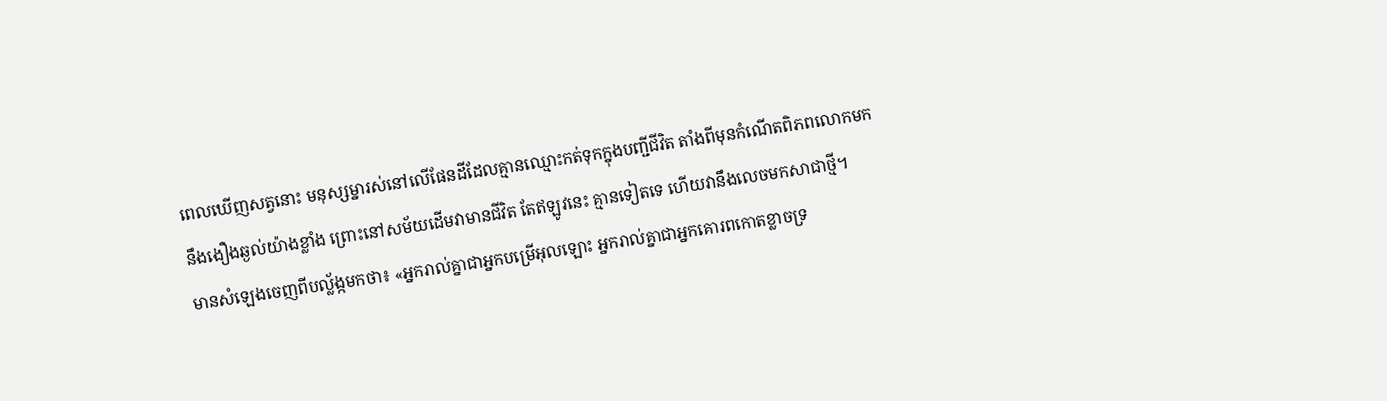ពេលឃើញសត្វនោះ មនុស្សម្នារស់នៅលើផែនដីដែលគ្មានឈ្មោះកត់ទុកក្នុងបញ្ជីជីវិត តាំងពីមុនកំណើតពិភពលោកមក នឹងងឿងឆ្ងល់យ៉ាងខ្លាំង ព្រោះនៅសម័យដើមវាមានជីវិត តែឥឡូវនេះ គ្មានទៀតទេ ហើយវានឹងលេចមកសាជាថ្មី។
មានសំឡេងចេញពីបល្ល័ង្កមកថា៖ «អ្នករាល់គ្នាជាអ្នកបម្រើអុលឡោះ អ្នករាល់គ្នាជាអ្នកគោរពកោតខ្លាចទ្រ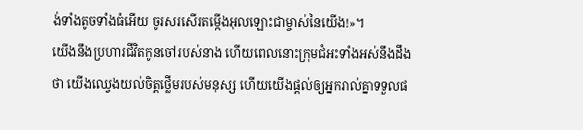ង់ទាំងតូចទាំងធំអើយ ចូរសរសើរតម្កើងអុលឡោះជាម្ចាស់នៃយើង!»។
យើងនឹងប្រហារជីវិតកូនចៅរបស់នាង ហើយពេលនោះក្រុមជំអះទាំងអស់នឹងដឹងថា យើងឈ្វេងយល់ចិត្ដថ្លើមរបស់មនុស្ស ហើយយើងផ្ដល់ឲ្យអ្នករាល់គ្នាទទួលផ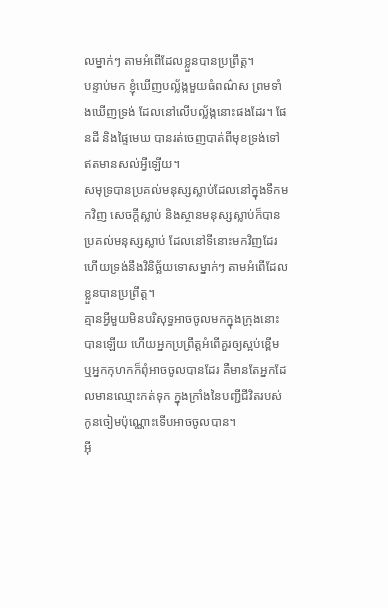លម្នាក់ៗ តាមអំពើដែលខ្លួនបានប្រព្រឹត្ដ។
បន្ទាប់មក ខ្ញុំឃើញបល្ល័ង្កមួយធំពណ៌ស ព្រមទាំងឃើញទ្រង់ ដែលនៅលើបល្ល័ង្កនោះផងដែរ។ ផែនដី និងផ្ទៃមេឃ បានរត់ចេញបាត់ពីមុខទ្រង់ទៅ ឥតមានសល់អ្វីឡើយ។
សមុទ្របានប្រគល់មនុស្សស្លាប់ដែលនៅក្នុងទឹកមកវិញ សេចក្ដីស្លាប់ និងស្ថានមនុស្សស្លាប់ក៏បានប្រគល់មនុស្សស្លាប់ ដែលនៅទីនោះមកវិញដែរ ហើយទ្រង់នឹងវិនិច្ឆ័យទោសម្នាក់ៗ តាមអំពើដែលខ្លួនបានប្រព្រឹត្ដ។
គ្មានអ្វីមួយមិនបរិសុទ្ធអាចចូលមកក្នុងក្រុងនោះបានឡើយ ហើយអ្នកប្រព្រឹត្ដអំពើគួរឲ្យស្អប់ខ្ពើម ឬអ្នកកុហកក៏ពុំអាចចូលបានដែរ គឺមានតែអ្នកដែលមានឈ្មោះកត់ទុក ក្នុងក្រាំងនៃបញ្ជីជីវិតរបស់កូនចៀមប៉ុណ្ណោះទើបអាចចូលបាន។
អ៊ី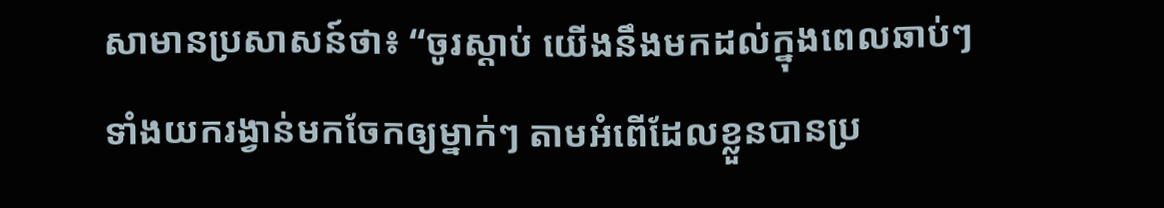សាមានប្រសាសន៍ថា៖ “ចូរស្ដាប់ យើងនឹងមកដល់ក្នុងពេលឆាប់ៗ ទាំងយករង្វាន់មកចែកឲ្យម្នាក់ៗ តាមអំពើដែលខ្លួនបានប្រ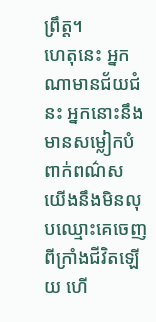ព្រឹត្ដ។
ហេតុនេះ អ្នកណាមានជ័យជំនះ អ្នកនោះនឹងមានសម្លៀកបំពាក់ពណ៌ស យើងនឹងមិនលុបឈ្មោះគេចេញពីក្រាំងជីវិតឡើយ ហើ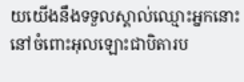យយើងនឹងទទួលស្គាល់ឈ្មោះអ្នកនោះ នៅចំពោះអុលឡោះជាបិតារប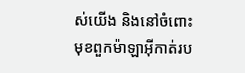ស់យើង និងនៅចំពោះមុខពួកម៉ាឡាអ៊ីកាត់រប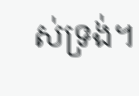ស់ទ្រង់។